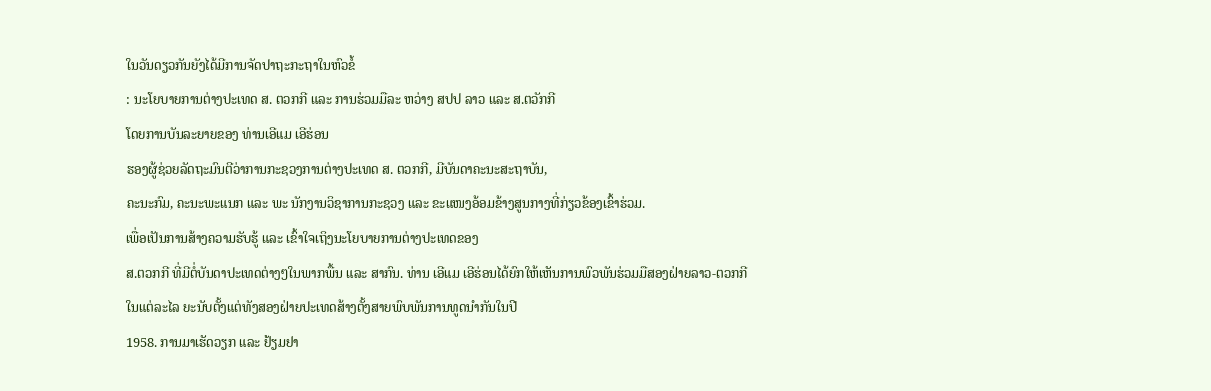ໃນວັນດຽວກັນຍັງໄດ້ມີການຈັດປາຖະກະຖາໃນຫົວຂໍ້
: ນະໂຍບາຍການຕ່າງປະເທດ ສ. ຕວກກີ ແລະ ການຮ່ວມມືລະ ຫວ່າງ ສປປ ລາວ ແລະ ສ.ຕວັກກີ
ໂດຍການບັນລະຍາຍຂອງ ທ່ານເອີແມ ເອີຮ່ອນ
ຮອງຜູ້ຊ່ວຍລັດຖະມົນຕີວ່າການກະຊວງການຕ່າງປະເທດ ສ. ຕວກກີ, ມີບັນດາຄະນະສະຖາບັນ,
ຄະນະກົມ, ຄະນະພະແນກ ແລະ ພະ ນັກງານວິຊາການກະຊວງ ແລະ ຂະແໜງອ້ອມຂ້າງສູນກາງທີ່ກ່ຽວຂ້ອງເຂົ້າຮ່ວມ.
ເພື່ອເປັນການສ້າງຄວາມຮັບຮູ້ ແລະ ເຂົ້າໃຈເຖິງນະໂຍບາຍການຕ່າງປະເທດຂອງ
ສ.ຕວກກີ ທີ່ມີຕໍ່ບັນດາປະເທດຕ່າງໆໃນພາກພື້ນ ແລະ ສາກົນ. ທ່ານ ເອີແມ ເອີຮ່ອນໄດ້ຍົກໃຫ້ເຫັນການພົວພັນຮ່ວມມືສອງຝ່າຍລາວ-ຕວກກີ
ໃນແຕ່ລະໄລ ຍະນັບຕັ້ງແຕ່ທັງສອງຝ່າຍປະເທດສ້າງຕັ້ງສາຍພົບພັນການທູດນຳກັນໃນປີ
1958. ການມາເຮັດວຽກ ແລະ ຢ້ຽມຢາ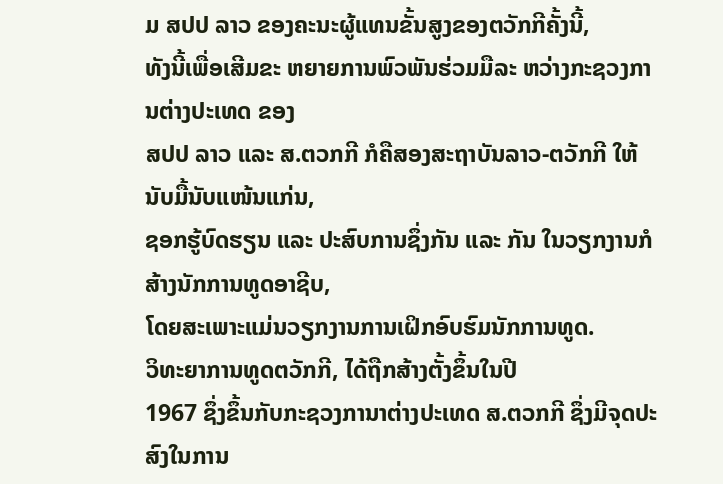ມ ສປປ ລາວ ຂອງຄະນະຜູ້ແທນຂັ້ນສູງຂອງຕວັກກີຄັ້ງນີ້,
ທັງນີ້ເພື່ອເສີມຂະ ຫຍາຍການພົວພັນຮ່ວມມືລະ ຫວ່າງກະຊວງການຕ່າງປະເທດ ຂອງ
ສປປ ລາວ ແລະ ສ.ຕວກກີ ກໍຄືສອງສະຖາບັນລາວ-ຕວັກກີ ໃຫ້ນັບມື້ນັບແໜ້ນແກ່ນ,
ຊອກຮູ້ບົດຮຽນ ແລະ ປະສົບການຊຶ່ງກັນ ແລະ ກັນ ໃນວຽກງານກໍສ້າງນັກການທູດອາຊີບ,
ໂດຍສະເພາະແມ່ນວຽກງານການເຝິກອົບຮົມນັກການທູດ.
ວິທະຍາການທູດຕວັກກີ, ໄດ້ຖືກສ້າງຕັ້ງຂຶ້ນໃນປີ
1967 ຊຶ່ງຂຶ້ນກັບກະຊວງການາຕ່າງປະເທດ ສ.ຕວກກີ ຊຶ່ງມີຈຸດປະສົງໃນການ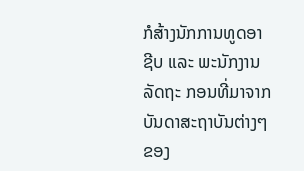ກໍສ້າງນັກການທູດອາ
ຊີບ ແລະ ພະນັກງານລັດຖະ ກອນທີ່ມາຈາກບັນດາສະຖາບັນຕ່າງໆຂອງ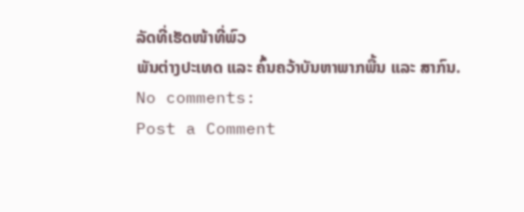ລັດທີ່ເຮັດໜ້າທີ່ພົວ
ພັນຕ່າງປະເທດ ແລະ ຄົ້ນຄວ້າບັນຫາພາກພື້ນ ແລະ ສາກົນ.
No comments:
Post a Comment